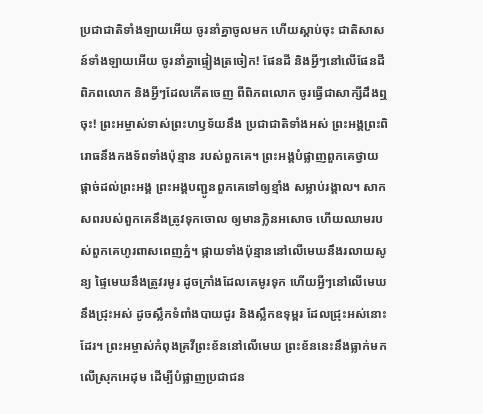ប្រជាជាតិទាំងឡាយអើយ ចូរនាំគ្នាចូលមក ហើយស្ដាប់ចុះ ជាតិសាសន៍ទាំងឡាយអើយ ចូរនាំគ្នាផ្ទៀងត្រចៀក! ផែនដី និងអ្វីៗនៅលើផែនដី ពិភពលោក និងអ្វីៗដែលកើតចេញ ពីពិភពលោក ចូរធ្វើជាសាក្សីដឹងឮចុះ! ព្រះអម្ចាស់ទាស់ព្រះហឫទ័យនឹង ប្រជាជាតិទាំងអស់ ព្រះអង្គព្រះពិរោធនឹងកងទ័ពទាំងប៉ុន្មាន របស់ពួកគេ។ ព្រះអង្គបំផ្លាញពួកគេថ្វាយផ្ដាច់ដល់ព្រះអង្គ ព្រះអង្គបញ្ជូនពួកគេទៅឲ្យខ្មាំង សម្លាប់រង្គាល។ សាកសពរបស់ពួកគេនឹងត្រូវទុកចោល ឲ្យមានក្លិនអសោច ហើយឈាមរបស់ពួកគេហូរពាសពេញភ្នំ។ ផ្កាយទាំងប៉ុន្មាននៅលើមេឃនឹងរលាយសូន្យ ផ្ទៃមេឃនឹងត្រូវរមូរ ដូចក្រាំងដែលគេមូរទុក ហើយអ្វីៗនៅលើមេឃនឹងជ្រុះអស់ ដូចស្លឹកទំពាំងបាយជូរ និងស្លឹកឧទុម្ពរ ដែលជ្រុះអស់នោះដែរ។ ព្រះអម្ចាស់កំពុងគ្រវីព្រះខ័ននៅលើមេឃ ព្រះខ័ននេះនឹងធ្លាក់មកលើស្រុកអេដុម ដើម្បីបំផ្លាញប្រជាជន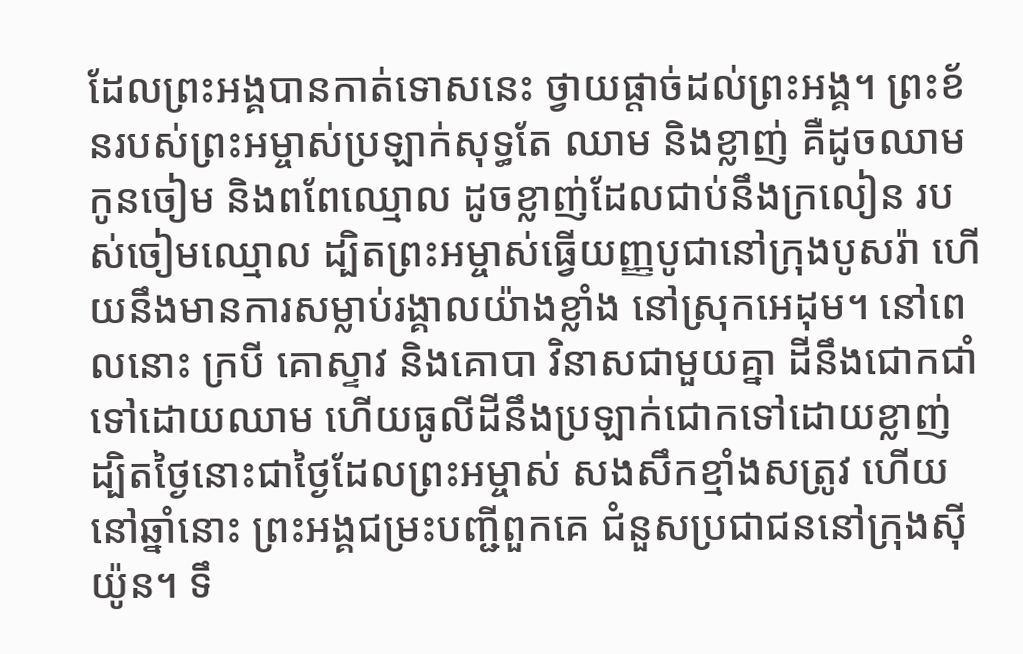ដែលព្រះអង្គបានកាត់ទោសនេះ ថ្វាយផ្ដាច់ដល់ព្រះអង្គ។ ព្រះខ័នរបស់ព្រះអម្ចាស់ប្រឡាក់សុទ្ធតែ ឈាម និងខ្លាញ់ គឺដូចឈាមកូនចៀម និងពពែឈ្មោល ដូចខ្លាញ់ដែលជាប់នឹងក្រលៀន របស់ចៀមឈ្មោល ដ្បិតព្រះអម្ចាស់ធ្វើយញ្ញបូជានៅក្រុងបូសរ៉ា ហើយនឹងមានការសម្លាប់រង្គាលយ៉ាងខ្លាំង នៅស្រុកអេដុម។ នៅពេលនោះ ក្របី គោស្ទាវ និងគោបា វិនាសជាមួយគ្នា ដីនឹងជោកជាំទៅដោយឈាម ហើយធូលីដីនឹងប្រឡាក់ជោកទៅដោយខ្លាញ់ ដ្បិតថ្ងៃនោះជាថ្ងៃដែលព្រះអម្ចាស់ សងសឹកខ្មាំងសត្រូវ ហើយនៅឆ្នាំនោះ ព្រះអង្គជម្រះបញ្ជីពួកគេ ជំនួសប្រជាជននៅក្រុងស៊ីយ៉ូន។ ទឹ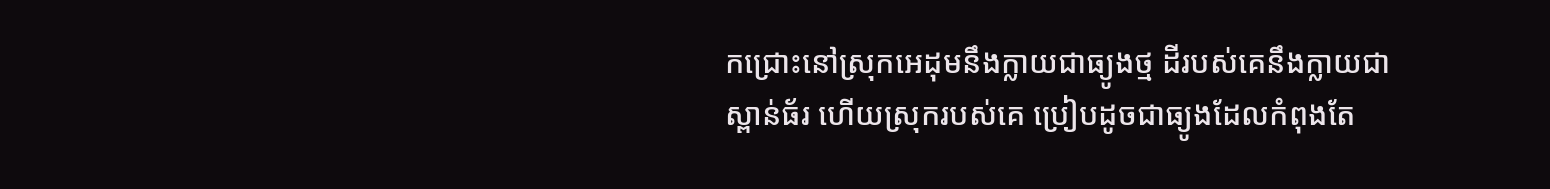កជ្រោះនៅស្រុកអេដុមនឹងក្លាយជាធ្យូងថ្ម ដីរបស់គេនឹងក្លាយជាស្ពាន់ធ័រ ហើយស្រុករបស់គេ ប្រៀបដូចជាធ្យូងដែលកំពុងតែ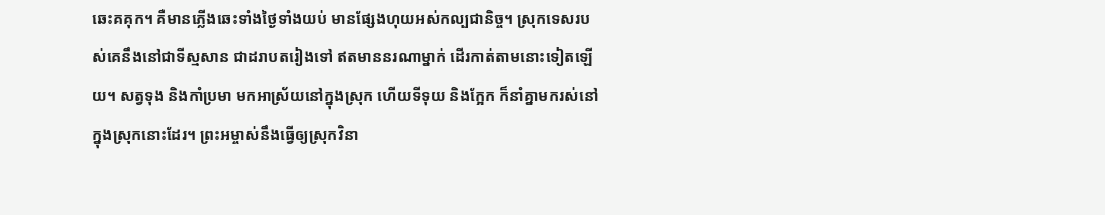ឆេះគគុក។ គឺមានភ្លើងឆេះទាំងថ្ងៃទាំងយប់ មានផ្សែងហុយអស់កល្បជានិច្ច។ ស្រុកទេសរបស់គេនឹងនៅជាទីស្មសាន ជាដរាបតរៀងទៅ ឥតមាននរណាម្នាក់ ដើរកាត់តាមនោះទៀតឡើយ។ សត្វទុង និងកាំប្រមា មកអាស្រ័យនៅក្នុងស្រុក ហើយទីទុយ និងក្អែក ក៏នាំគ្នាមករស់នៅក្នុងស្រុកនោះដែរ។ ព្រះអម្ចាស់នឹងធ្វើឲ្យស្រុកវិនា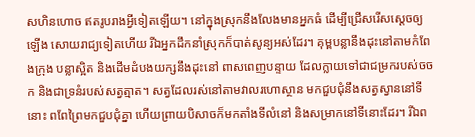សហិនហោច ឥតរូបរាងអ្វីទៀតឡើយ។ នៅក្នុងស្រុកនឹងលែងមានអ្នកធំ ដើម្បីជ្រើសរើសស្ដេចឲ្យឡើង សោយរាជ្យទៀតហើយ រីឯអ្នកដឹកនាំស្រុកក៏បាត់សូន្យអស់ដែរ។ គុម្ពបន្លានឹងដុះនៅតាមកំពែងក្រុង បន្លាស្អិត និងដើមដំបងយក្សនឹងដុះនៅ ពាសពេញបន្ទាយ ដែលក្លាយទៅជាជម្រករបស់ចចក និងជាទ្រនំរបស់សត្វត្មាត។ សត្វដែលរស់នៅតាមវាលរហោស្ថាន មកជួបជុំនឹងសត្វស្វាននៅទីនោះ ពពែព្រៃមកជួបជុំគ្នា ហើយព្រាយបិសាចក៏មកតាំងទីលំនៅ និងសម្រាកនៅទីនោះដែរ។ រីឯព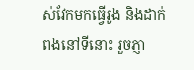ស់វែកមកធ្វើរូង និងដាក់ពងនៅទីនោះ រួចភ្ញា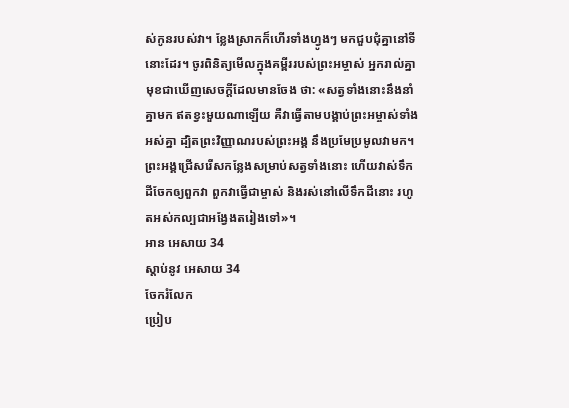ស់កូនរបស់វា។ ខ្លែងស្រាកក៏ហើរទាំងហ្វូងៗ មកជួបជុំគ្នានៅទីនោះដែរ។ ចូរពិនិត្យមើលក្នុងគម្ពីររបស់ព្រះអម្ចាស់ អ្នករាល់គ្នាមុខជាឃើញសេចក្ដីដែលមានចែង ថា: «សត្វទាំងនោះនឹងនាំគ្នាមក ឥតខ្វះមួយណាឡើយ គឺវាធ្វើតាមបង្គាប់ព្រះអម្ចាស់ទាំងអស់គ្នា ដ្បិតព្រះវិញ្ញាណរបស់ព្រះអង្គ នឹងប្រមែប្រមូលវាមក។ ព្រះអង្គជ្រើសរើសកន្លែងសម្រាប់សត្វទាំងនោះ ហើយវាស់ទឹកដីចែកឲ្យពួកវា ពួកវាធ្វើជាម្ចាស់ និងរស់នៅលើទឹកដីនោះ រហូតអស់កល្បជាអង្វែងតរៀងទៅ»។
អាន អេសាយ 34
ស្ដាប់នូវ អេសាយ 34
ចែករំលែក
ប្រៀប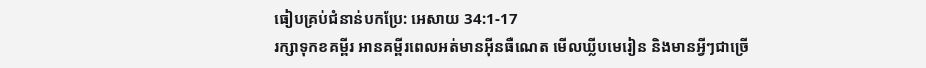ធៀបគ្រប់ជំនាន់បកប្រែ: អេសាយ 34:1-17
រក្សាទុកខគម្ពីរ អានគម្ពីរពេលអត់មានអ៊ីនធឺណេត មើលឃ្លីបមេរៀន និងមានអ្វីៗជាច្រើ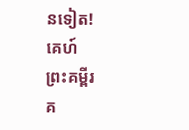នទៀត!
គេហ៍
ព្រះគម្ពីរ
គ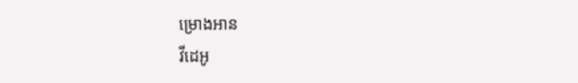ម្រោងអាន
វីដេអូ